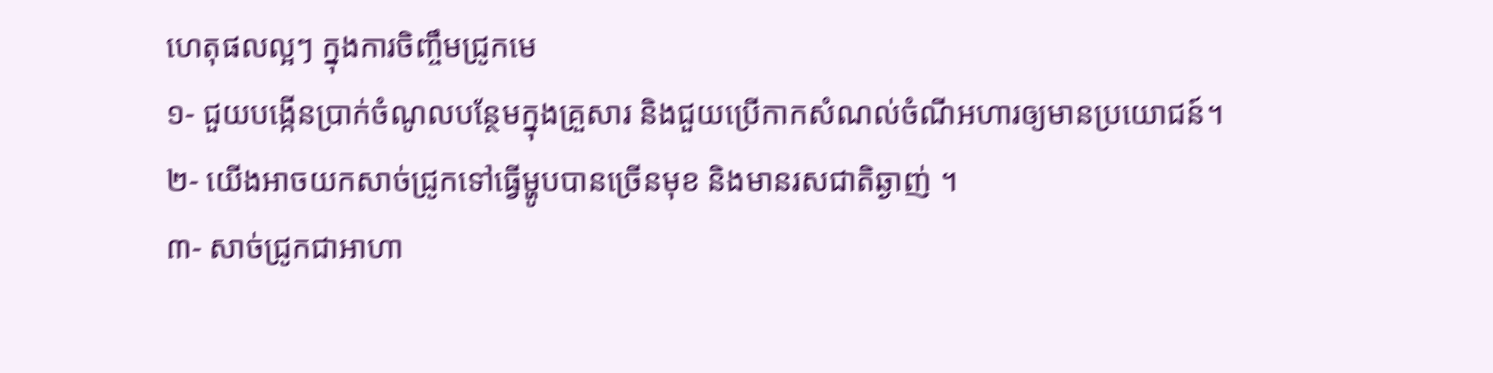ហេតុផលល្អៗ ក្នុងការចិញ្ចឹមជ្រូកមេ
១- ជួយបង្កើនប្រាក់ចំណូលបន្ថែមក្នុងគ្រួសារ និងជួយប្រើកាកសំណល់ចំណីអហារឲ្យមានប្រយោជន៍។
២- យើងអាចយកសាច់ជ្រូកទៅធ្វើម្ហូបបានច្រើនមុខ និងមានរសជាតិឆ្ងាញ់ ។
៣- សាច់ជ្រូកជាអាហា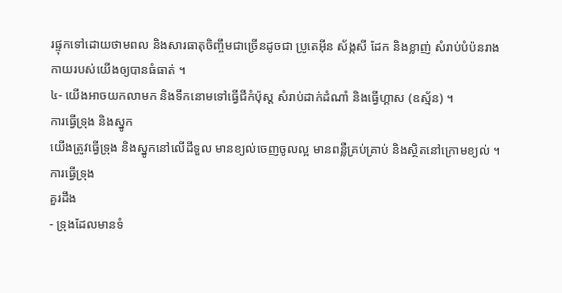រផ្ទុកទៅដោយថាមពល និងសារធាតុចិញ្ចឹមជាច្រើនដូចជា ប្រូតេអ៊ីន ស័ង្កសី ដែក និងខ្លាញ់ សំរាប់បំប៉នរាងកាយរបស់យើងឲ្យបានធំធាត់ ។
៤- យើងអាចយកលាមក និងទឹកនោមទៅធ្វើជីកំប៉ុស្ត សំរាប់ដាក់ដំណាំ និងធ្វើហ្គាស (ឧស្ម័ន) ។
ការធ្វើទ្រុង និងស្នូក
យើងត្រូវធ្វើទ្រុង និងស្នូកនៅលើដីទួល មានខ្យល់ចេញចូលល្អ មានពន្លឺគ្រប់គ្រាប់ និងស្ថិតនៅក្រោមខ្យល់ ។
ការធ្វើទ្រុង
គួរដឹង
- ទ្រុងដែលមានទំ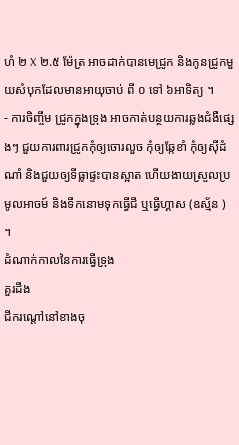ហំ ២ X ២.៥ ម៉ែត្រ អាចដាក់បានមេជ្រូក និងកូនជ្រូកមួយសំបុកដែលមានអាយុចាប់ ពី ០ ទៅ ៦អាទិត្យ ។
- ការចិញ្ចឹម ជ្រូកក្នុងទ្រុង អាចកាត់បន្ថយការឆ្លងជំងឺផ្សេងៗ ជួយការពារជ្រូកកុំឲ្យចោរលួច កុំឲ្យឆ្កែខាំ កុំឲ្យស៊ីដំណាំ និងជួយឲ្យទីធ្លាផ្ទះបានស្អាត ហើយងាយស្រួលប្រមូលអាចម៍ និងទឹកនោមទុកធ្វើជី ឬធ្វើហ្គាស (ឧស្ម័ន ) ។
ដំណាក់កាលនៃការធ្វើទ្រុង
គួរដឹង
ជីករណ្តៅនៅខាងចុ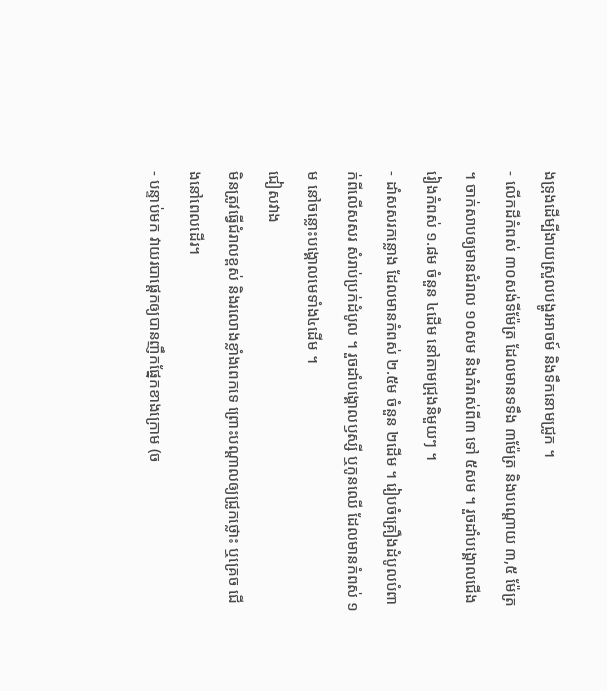ងទ្រុងដើម្បីងាយស្រួលបង្ហូរអាចម៍ និងទឹកនោមជ្រូក ។
- លើកដីកំពស់ ៣០សង់ទីម៉ែត្រ ដែលមានទទឹង ៣ម៉ែត្រ និងបណ្តោយ ៣,៥ ម៉ែត្រ ។ ចាក់សាបឲ្យមានជំរាល ១០សម និងកំរាស់ពី៣ ទៅ ៥សម ។ រួចដាំបង្គោលជើងរៀងកំពស់ ១.៨ម ចំនួន ៤ដើម នៅតាមជ្រុងនិមួយៗ ។
- ដាំសសរកន្លោង ដែលមានកំពស់ ២.៥ម ចំនួន ២ដើម ។ រៀបចំគ្រឿងដំបូលបំពាក់ពីលើសសរ សំរាប់ប្រក់ដំបូល ។ រួចដាំបង្គោលឫស្សី ឬកូនឈើ ដែលមានកំពស់ ១ម នៅចន្លោះបង្គោលមេទាំង៤ដើម ។
ជៀសវាង
មិនត្រូវធ្វើជំរាលខ្ពស់ និងរលោងខ្លាំងពេកទេ ព្រោះបណ្តាលឲ្យជ្រូកថ្លោះ ឬគ្រេច ជើងនៅពេលដើរ។
- បន្ទាប់មក វាយរបាផ្តេកឲ្យបានញឹកផ្នែកខាងក្រោម (ច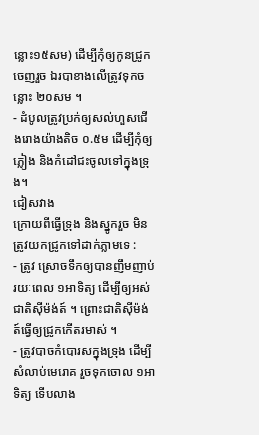ន្លោះ១៥សម) ដើម្បីកុំឲ្យកូនជ្រូកចេញរួច ឯរបាខាងលើត្រូវទុកចន្លោះ ២០សម ។
- ដំបូលត្រូវប្រក់ឲ្យសល់ហួសជើងរោងយ៉ាងតិច ០.៥ម ដើម្បីកុំឲ្យភ្លៀង និងកំដៅជះចូលទៅក្នុងទ្រុង។
ជៀសវាង
ក្រោយពីធ្វើទ្រុង និងស្នូករួច មិនត្រូវយកជ្រូកទៅដាក់ភ្លាមទេ :
- ត្រូវ ស្រោចទឹកឲ្យបានញឹមញាប់រយៈពេល ១អាទិត្យ ដើម្បីឲ្យអស់ជាតិស៊ីម៉ង់ត៍ ។ ព្រោះជាតិស៊ីម៉ង់ត៍ធ្វើឲ្យជ្រូកកើតរមាស់ ។
- ត្រូវបាចកំបោរសក្នុងទ្រុង ដើម្បីសំលាប់មេរោគ រួចទុកចោល ១អាទិត្យ ទើបលាង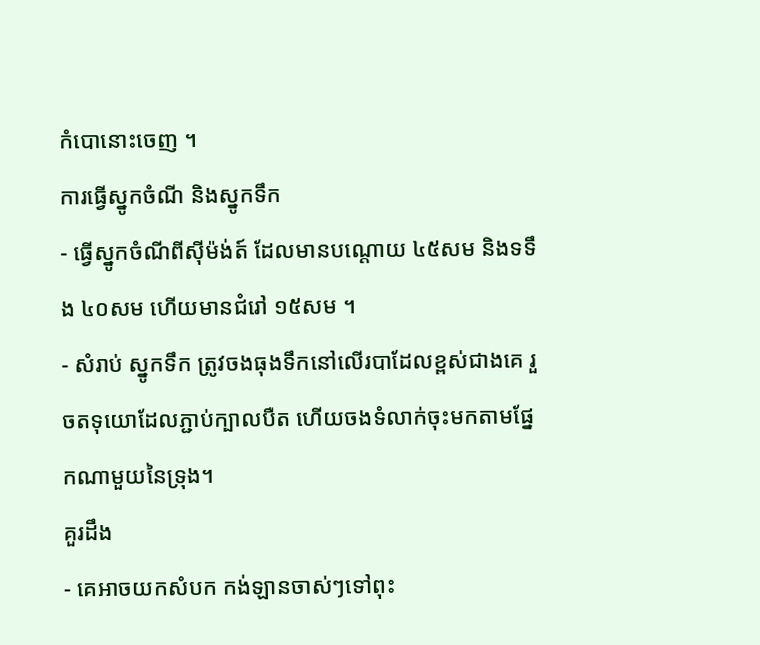កំបោនោះចេញ ។
ការធ្វើស្នូកចំណី និងស្នូកទឹក
- ធ្វើស្នូកចំណីពីស៊ីម៉ង់ត៍ ដែលមានបណ្តោយ ៤៥សម និងទទឹង ៤០សម ហើយមានជំរៅ ១៥សម ។
- សំរាប់ ស្នូកទឹក ត្រូវចងធុងទឹកនៅលើរបាដែលខ្ពស់ជាងគេ រួចតទុយោដែលភ្ជាប់ក្បាលបឺត ហើយចងទំលាក់ចុះមកតាមផ្នែកណាមួយនៃទ្រុង។
គួរដឹង
- គេអាចយកសំបក កង់ឡានចាស់ៗទៅពុះ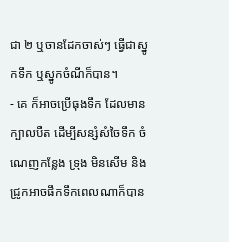ជា ២ ឬចានដែកចាស់ៗ ធ្វើជាស្នូកទឹក ឬស្នូកចំណីក៏បាន។
- គេ ក៏អាចប្រើធុងទឹក ដែលមានក្បាលបឺត ដើម្បីសន្សំសំចៃទឹក ចំណេញកន្លែង ទ្រុង មិនសើម និងជ្រូកអាចផឹកទឹកពេលណាក៏បាន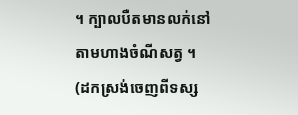។ ក្បាលបឺតមានលក់នៅតាមហាងចំណីសត្វ ។
(ដកស្រង់ចេញពីទស្ស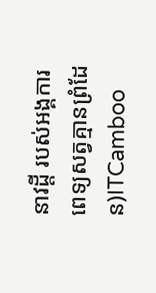នាវដ្តី របស់អង្គការពេទ្យសត្វគ្មានព្រំដែន)ITCamboo